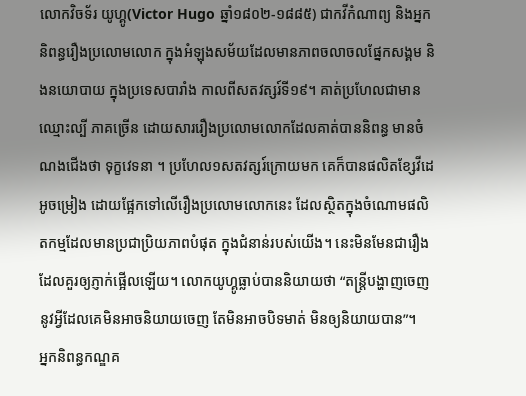លោកវិចទ័រ យូហ្គូ(Victor Hugo ឆ្នាំ១៨០២-១៨៨៥) ជាកវីកំណាព្យ និងអ្នកនិពន្ធរឿងប្រលោមលោក ក្នុងអំឡុងសម័យដែលមានភាពចលាចលផ្នែកសង្គម និងនយោបាយ ក្នុងប្រទេសបារាំង កាលពីសតវត្សរ៍ទី១៩។ គាត់ប្រហែលជាមានឈ្មោះល្បី ភាគច្រើន ដោយសាររឿងប្រលោមលោកដែលគាត់បាននិពន្ធ មានចំណងជើងថា ទុក្ខវេទនា ។ ប្រហែល១សតវត្សរ៍ក្រោយមក គេក៏បានផលិតខ្សែវីដេអូចម្រៀង ដោយផ្អែកទៅលើរឿងប្រលោមលោកនេះ ដែលស្ថិតក្នុងចំណោមផលិតកម្មដែលមានប្រជាប្រិយភាពបំផុត ក្នុងជំនាន់របស់យើង។ នេះមិនមែនជារឿងដែលគួរឲ្យភ្ញាក់ផ្អើលឡើយ។ លោកយូហ្គូធ្លាប់បាននិយាយថា “តន្រ្តីបង្ហាញចេញនូវអ្វីដែលគេមិនអាចនិយាយចេញ តែមិនអាចបិទមាត់ មិនឲ្យនិយាយបាន”។
អ្នកនិពន្ធកណ្ឌគ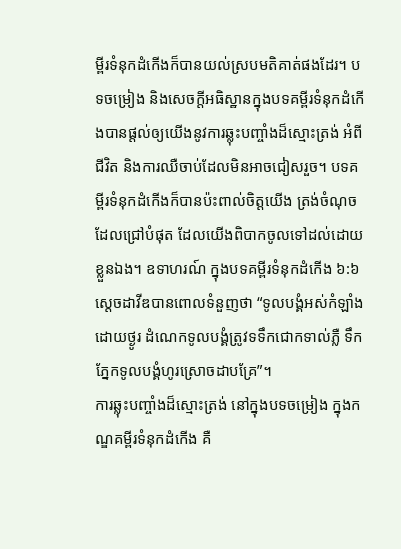ម្ពីរទំនុកដំកើងក៏បានយល់ស្របមតិគាត់ផងដែរ។ បទចម្រៀង និងសេចក្តីអធិស្ឋានក្នុងបទគម្ពីរទំនុកដំកើងបានផ្តល់ឲ្យយើងនូវការឆ្លុះបញ្ចាំងដ៏ស្មោះត្រង់ អំពីជីវិត និងការឈឺចាប់ដែលមិនអាចជៀសរួច។ បទគម្ពីរទំនុកដំកើងក៏បានប៉ះពាល់ចិត្តយើង ត្រង់ចំណុចដែលជ្រៅបំផុត ដែលយើងពិបាកចូលទៅដល់ដោយខ្លួនឯង។ ឧទាហរណ៍ ក្នុងបទគម្ពីរទំនុកដំកើង ៦:៦ ស្តេចដាវីឌបានពោលទំនួញថា “ទូលបង្គំអស់កំឡាំង ដោយថ្ងូរ ដំណេកទូលបង្គំត្រូវទទឹកជោកទាល់ភ្លឺ ទឹកភ្នែកទូលបង្គំហូរស្រោចដាបគ្រែ”។
ការឆ្លុះបញ្ចាំងដ៏ស្មោះត្រង់ នៅក្នុងបទចម្រៀង ក្នុងកណ្ឌគម្ពីរទំនុកដំកើង គឺ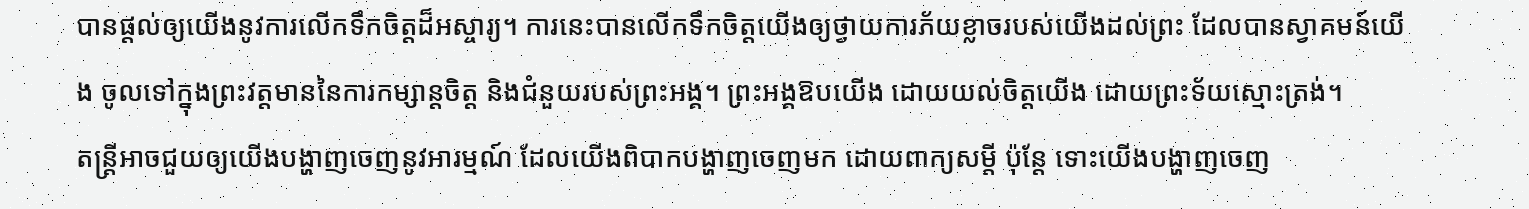បានផ្តល់ឲ្យយើងនូវការលើកទឹកចិត្តដ៏អស្ចារ្យ។ ការនេះបានលើកទឹកចិត្តយើងឲ្យថ្វាយការភ័យខ្លាចរបស់យើងដល់ព្រះ ដែលបានស្វាគមន៍យើង ចូលទៅក្នុងព្រះវត្តមាននៃការកម្សាន្តចិត្ត និងជំនួយរបស់ព្រះអង្គ។ ព្រះអង្គឱបយើង ដោយយល់ចិត្តយើង ដោយព្រះទ័យស្មោះត្រង់។
តន្រ្តីអាចជួយឲ្យយើងបង្ហាញចេញនូវអារម្មណ៍ ដែលយើងពិបាកបង្ហាញចេញមក ដោយពាក្យសម្តី ប៉ុន្តែ ទោះយើងបង្ហាញចេញ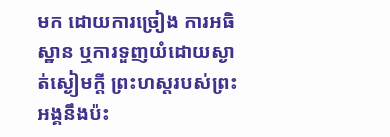មក ដោយការច្រៀង ការអធិស្ឋាន ឬការទួញយំដោយស្ងាត់ស្ងៀមក្តី ព្រះហស្តរបស់ព្រះអង្គនឹងប៉ះ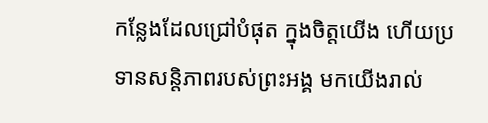កន្លែងដែលជ្រៅបំផុត ក្នុងចិត្តយើង ហើយប្រទានសន្តិភាពរបស់ព្រះអង្គ មកយើងរាល់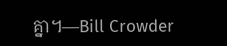គ្នា។—Bill Crowder